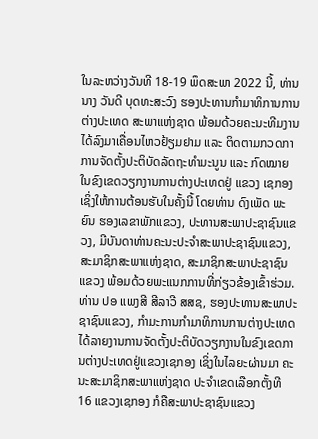ໃນລະຫວ່າງວັນທີ 18-19 ພຶດສະພາ 2022 ນີ້, ທ່ານ ນາງ ວັນດີ ບຸດທະສະວົງ ຮອງປະທານກໍາມາທິການການຕ່າງປະເທດ ສະພາແຫ່ງຊາດ ພ້ອມດ້ວຍຄະນະທີມງານ ໄດ້ລົງມາເຄື່ອນໄຫວຢ້ຽມຢາມ ແລະ ຕິດຕາມກວດກາການຈັດຕັ້ງປະຕິບັດລັດຖະທໍາມະນູນ ແລະ ກົດໝາຍ ໃນຂົງເຂດວຽກງານການຕ່າງປະເທດຢູ່ ແຂວງ ເຊກອງ ເຊິ່ງໃຫ້ການຕ້ອນຮັບໃນຄັ້ງນີ້ ໂດຍທ່ານ ດົງເພັດ ພະຍົນ ຮອງເລຂາພັກແຂວງ, ປະທານສະພາປະຊາຊົນແຂວງ, ມີບັນດາທ່ານຄະນະປະຈໍາສະພາປະຊາຊົນແຂວງ, ສະມາຊິກສະພາແຫ່ງຊາດ, ສະມາຊິກສະພາປະຊາຊົນແຂວງ ພ້ອມດ້ວຍພະແນກການທີ່ກ່ຽວຂ້ອງເຂົ້າຮ່ວມ. ທ່ານ ປອ ແພງສີ ສີລາວີ ສສຊ, ຮອງປະທານສະພາປະຊາຊົນແຂວງ, ກໍາມະການກໍາມາທິການການຕ່າງປະເທດ ໄດ້ລາຍງານການຈັດຕັ້ງປະຕິບັດວຽກງານໃນຂົງເຂດການຕ່າງປະເທດຢູ່ແຂວງເຊກອງ ເຊິ່ງໃນໄລຍະຜ່ານມາ ຄະນະສະມາຊິກສະພາແຫ່ງຊາດ ປະຈໍາເຂດເລືອກຕັ້ງທີ 16 ແຂວງເຊກອງ ກໍຄືສະພາປະຊາຊົນແຂວງ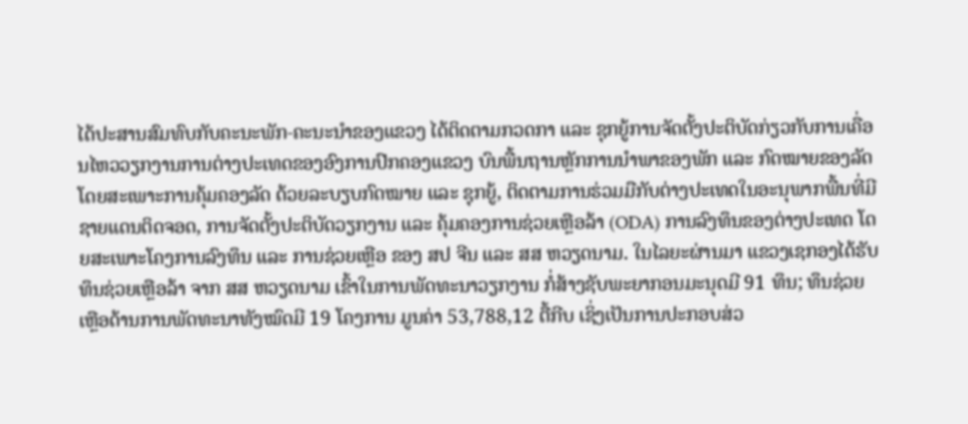ໄດ້ປະສານສົມທົບກັບຄະນະພັກ-ຄະນະນໍາຂອງແຂວງ ໄດ້ຕິດຕາມກວດກາ ແລະ ຊຸກຍູ້ການຈັດຕັ້ງປະຕິບັດກ່ຽວກັບການເຄື່ອນໄຫວວຽກງານການຕ່າງປະເທດຂອງອົງການປົກຄອງແຂວງ ບົນພື້ນຖານຫຼັກການນໍາພາຂອງພັກ ແລະ ກົດໝາຍຂອງລັດ ໂດຍສະເພາະການຄຸ້ມຄອງລັດ ດ້ວຍລະບຽບກົດໝາຍ ແລະ ຊຸກຍູ້, ຕິດຕາມການຮ່ວມມືກັບຕ່າງປະເທດໃນອະນຸພາກພື້ນທີ່ມີຊາຍແດນຕິດຈອດ, ການຈັດຕັ້ງປະຕິບັດວຽກງານ ແລະ ຄຸ້ມຄອງການຊ່ວຍເຫຼືອລ້າ (ODA) ການລົງທຶນຂອງຕ່າງປະເທດ ໂດຍສະເພາະໂຄງການລົງທຶນ ແລະ ການຊ່ວຍເຫຼືອ ຂອງ ສປ ຈີນ ແລະ ສສ ຫວຽດນາມ. ໃນໄລຍະຜ່ານມາ ແຂວງເຊກອງໄດ້ຮັບທຶນຊ່ວຍເຫຼືອລ້າ ຈາກ ສສ ຫວຽດນາມ ເຂົ້າໃນການພັດທະນາວຽກງານ ກໍ່ສ້າງຊັບພະຍາກອນມະນຸດມີ 91 ທຶນ; ທຶນຊ່ວຍເຫຼືອດ້ານການພັດທະນາທັງໝົດມີ 19 ໂຄງການ ມູນຄ່າ 53,788,12 ຕື້ກີບ ເຊິ່ງເປັນການປະກອບສ່ວ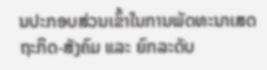ນປະກອບສ່ວນເຂົ້າໃນການພັດທະນາເສດຖະກິດ-ສັງຄົມ ແລະ ຍົກລະດັບ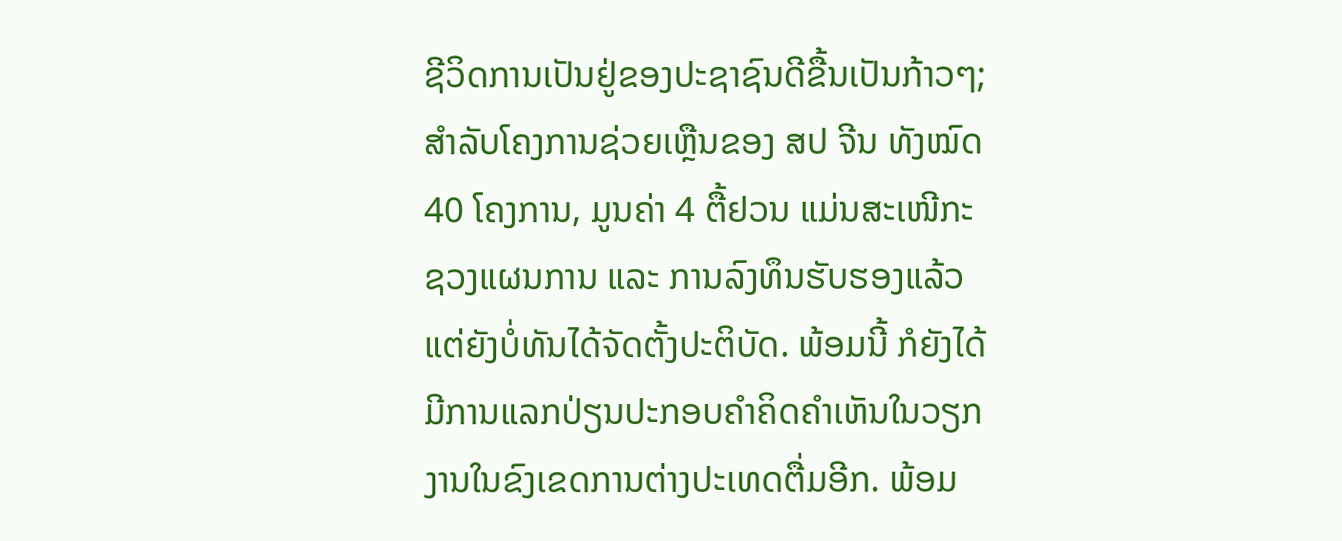ຊີວິດການເປັນຢູ່ຂອງປະຊາຊົນດີຂື້ນເປັນກ້າວໆ; ສຳລັບໂຄງການຊ່ວຍເຫຼືນຂອງ ສປ ຈີນ ທັງໝົດ 40 ໂຄງການ, ມູນຄ່າ 4 ຕື້ຢວນ ແມ່ນສະເໜີກະຊວງແຜນການ ແລະ ການລົງທຶນຮັບຮອງແລ້ວ ແຕ່ຍັງບໍ່ທັນໄດ້ຈັດຕັ້ງປະຕິບັດ. ພ້ອມນີ້ ກໍຍັງໄດ້ມີການແລກປ່ຽນປະກອບຄຳຄິດຄຳເຫັນໃນວຽກງານໃນຂົງເຂດການຕ່າງປະເທດຕື່ມອີກ. ພ້ອມ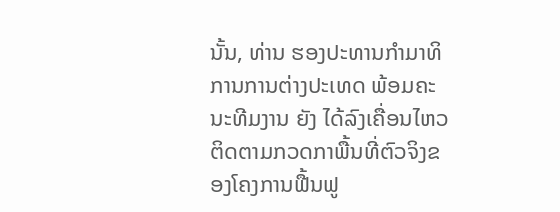ນັ້ນ, ທ່ານ ຮອງປະທານກໍາມາທິການການຕ່າງປະເທດ ພ້ອມຄະນະທີມງານ ຍັງ ໄດ້ລົງເຄື່ອນໄຫວຕິດຕາມກວດກາພື້ນທີ່ຕົວຈິງຂອງໂຄງການຟື້ນຟູ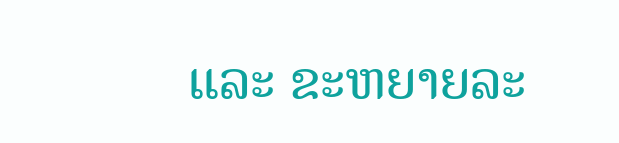ແລະ ຂະຫຍາຍລະ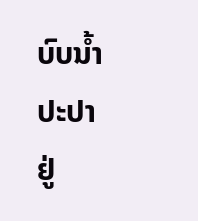ບົບນໍ້າປະປາ ຢູ່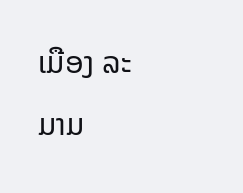ເມືອງ ລະມາມ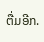ຕື່ມອີກ.